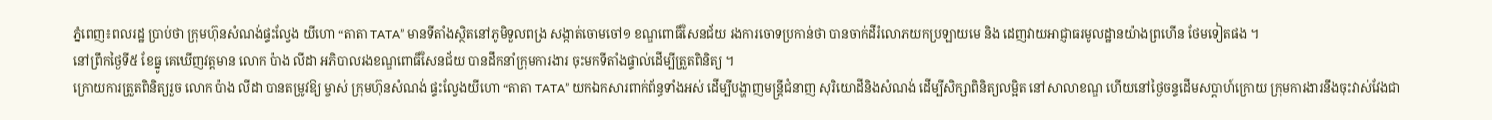ភ្នំពេញ៖ពលរដ្ឋ ប្រាប់ថា ក្រុមហ៊ុនសំណង់ផ្ទះល្វែង យីហោ “តាតា TATA” មានទីតាំងស្ថិតនៅភូមិទួលពង្រ សង្កាត់ចោមចៅ១ ខណ្ឌពោធិ៍សែនជ័យ រងការចោទប្រកាន់ថា បានចាក់ដីរំលោភយកប្រឡាយមេ និង ដេញវាយអាជ្ញាធរមូលដ្ឋានយ៉ាងព្រហើន ថែមទៀតផង ។
នៅព្រឹកថ្ងៃទី៥ ខែធ្នូ គេឃើញវត្តមាន លោក ប៉ាង លីដា អភិបាលរងខណ្ឌពោធិ៍សែនជ័យ បានដឹកនាំក្រុមការងារ ចុះមកទីតាំងផ្ទាល់ដើម្បីត្រួតពិនិត្យ ។
ក្រោយការត្រួតពិនិត្យរួច លោក ប៉ាង លីដា បានតម្រូវឱ្យ ម្ចាស់ ក្រុមហ៊ុនសំណង់ ផ្ទះល្វែងយីហោ “តាតា TATA” យកឯកសារពាក់ព័ន្ធទាំងអស់ ដើម្បីបង្ហាញមន្រ្តីជំនាញ សុរិយោដីនិងសំណង់ ដើម្បីសិក្សាពិនិត្យលម្អិត នៅសាលាខណ្ឌ ហើយនៅថ្ងៃចន្ទដើមសប្តាហ៍ក្រោយ ក្រុមការងារនឹងចុះវាស់វែងជា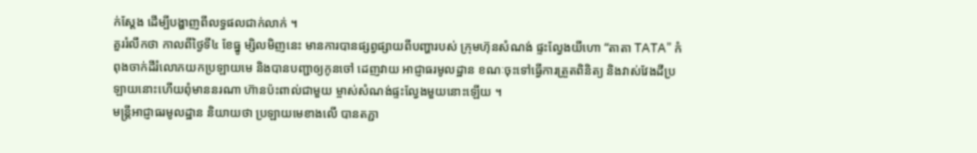ក់ស្ដែង ដើម្បីបង្ហាញពីលទ្ធផលជាក់លាក់ ។
គួររំលឹកថា កាលពីថ្ងៃទី៤ ខែធ្នូ ម្សិលមិញនេះ មានការបានផ្សព្វផ្សាយពីបញ្ហារបស់ ក្រុមហ៊ុនសំណង់ ផ្ទះល្វែងយីហោ “តាតា TATA” កំពុងចាក់ដីរំលោភយកប្រឡាយមេ និងបានបញ្ជាឲ្យកូនចៅ ដេញវាយ អាជ្ញាធរមូលដ្ឋាន ខណៈចុះទៅធ្វើការត្រួតពិនិត្យ និងវាស់វែងដីប្រឡាយនោះហើយពុំមាននរណា ហ៊ានប៉ះពាល់ជាមួយ ម្ចាស់សំណង់ផ្ទះល្វែងមួយនោះឡើយ ។
មន្រ្តីអាជ្ញាធរមូលដ្ឋាន និយាយថា ប្រឡាយមេខាងលើ បានតភ្ជា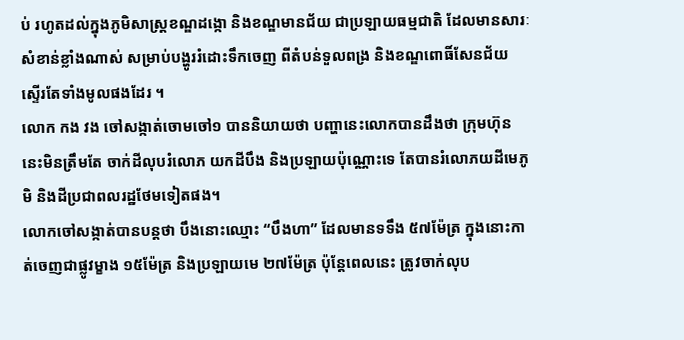ប់ រហូតដល់ក្នុងភូមិសាស្រ្តខណ្ឌដង្កោ និងខណ្ឌមានជ័យ ជាប្រឡាយធម្មជាតិ ដែលមានសារៈសំខាន់ខ្លាំងណាស់ សម្រាប់បង្ហូររំដោះទឹកចេញ ពីតំបន់ទួលពង្រ និងខណ្ឌពោធិ៍សែនជ័យ ស្ទើរតែទាំងមូលផងដែរ ។
លោក កង វង ចៅសង្កាត់ចោមចៅ១ បាននិយាយថា បញ្ហានេះលោកបានដឹងថា ក្រុមហ៊ុននេះមិនត្រឹមតែ ចាក់ដីលុបរំលោភ យកដីបឹង និងប្រឡាយប៉ុណ្ណោះទេ តែបានរំលោភយដីមេភូមិ និងដីប្រជាពលរដ្ឋថែមទៀតផង។
លោកចៅសង្កាត់បានបន្តថា បឹងនោះឈ្មោះ “បឹងហា” ដែលមានទទឹង ៥៧ម៉ែត្រ ក្នុងនោះកាត់ចេញជាផ្លូវម្ខាង ១៥ម៉ែត្រ និងប្រឡាយមេ ២៧ម៉ែត្រ ប៉ុន្តែពេលនេះ ត្រូវចាក់លុប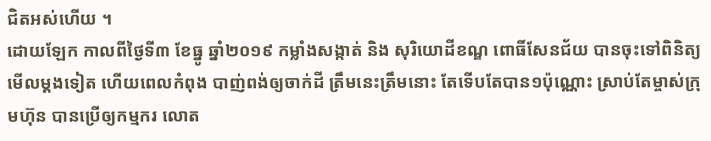ជិតអស់ហើយ ។
ដោយឡែក កាលពីថ្ងៃទី៣ ខែធ្នូ ឆ្នាំ២០១៩ កម្លាំងសង្កាត់ និង សុរិយោដីខណ្ឌ ពោធិ៍សែនជ័យ បានចុះទៅពិនិត្យមើលម្ដងទៀត ហើយពេលកំពុង បាញ់ពង់ឲ្យចាក់ដី ត្រឹមនេះត្រឹមនោះ តែទើបតែបាន១ប៉ុណ្ណោះ ស្រាប់តែម្ចាស់ក្រុមហ៊ុន បានប្រើឲ្យកម្មករ លោត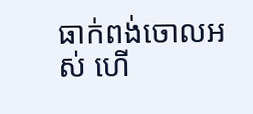ធាក់ពង់ចោលអស់ ហើ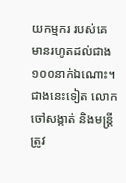យកម្មករ របស់គេ មានរហូតដល់ជាង ១០០នាក់ឯណោះ។ ជាងនេះទៀត លោកចៅសង្កាត់ និងមន្រ្តី ត្រូវ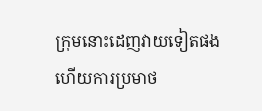ក្រុមនោះដេញវាយទៀតផង ហើយការប្រមាថ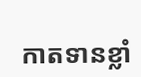កាតទានខ្លាំ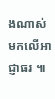ងណាស់ មកលើអាជ្ញាធរ ៕